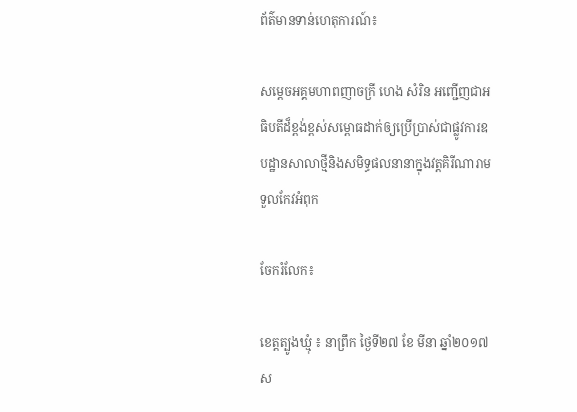ព័ត៌មានទាន់ហេតុការណ៍៖

សម្តេចអគ្គមហាពញាចក្រី ហេង សំរិន អញ្ជើញជាអធិបតីដ៏ខ្ពង់ខ្ពស់សម្ពោធដាក់ឲ្យប្រើប្រាស់ជាផ្លូវការឧបដ្ឋានសាលាថ្មីនិងសមិទ្ធផលនានាក្នុងវត្តគិរីណារាមទួលកែវអំពុក

ចែករំលែក៖

ខេត្តត្បូងឃ្មុំ ៖ នាព្រឹក ថ្ងៃទី២៧ ខែ មីនា ឆ្នាំ២០១៧ ស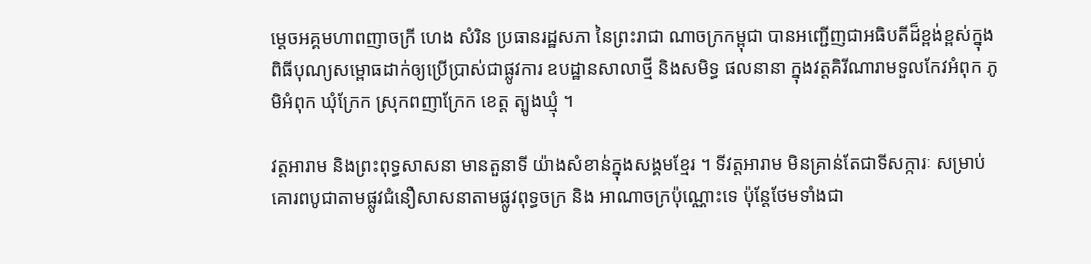ម្តេចអគ្គមហាពញាចក្រី ហេង សំរិន ប្រធានរដ្ឋសភា នៃព្រះរាជា ណាចក្រកម្ពុជា បានអញ្ជើញជាអធិបតីដ៏ខ្ពង់ខ្ពស់ក្នុងពិធីបុណ្យសម្ពោធដាក់ឲ្យប្រើបា្រស់ជាផ្លូវការ ឧបដ្ឋានសាលាថ្មី និងសមិទ្ធ ផលនានា ក្នុងវត្តគិរីណារាមទួលកែវអំពុក ភូមិអំពុក ឃុំក្រែក ស្រុកពញាក្រែក ខេត្ត ត្បូងឃ្មុំ ។

វត្តអារាម និងព្រះពុទ្ធសាសនា មានតួនាទី យ៉ាងសំខាន់ក្នុងសង្គមខែ្មរ ។ ទីវត្តអារាម មិនគ្រាន់តែជាទីសក្ការៈ សម្រាប់គោរពបូជាតាមផ្លូវជំនឿសាសនាតាមផ្លូវពុទ្ធចក្រ និង អាណាចក្រប៉ុណ្ណោះទេ ប៉ុន្តែថែមទាំងជា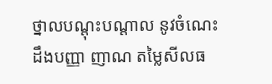ថ្នាលបណ្តុះបណ្តាល នូវចំណេះដឹងបញ្ញា ញាណ តម្លៃសីលធ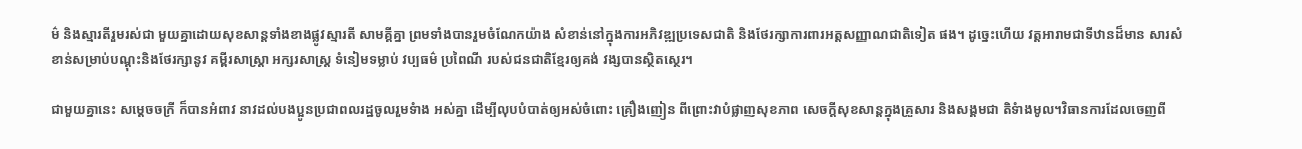ម៌ និងស្មារតីរួមរស់ជា មួយគ្នាដោយសុខសាន្តទាំងខាងផ្លូវស្មារតី សាមគ្គីគ្នា ព្រមទាំងបានរួមចំណែកយ៉ាង សំខាន់នៅក្នុងការអភិវឌ្ឍប្រទេសជាតិ និងថែរក្សាការពារអត្តសញ្ញាណជាតិទៀត ផង។ ដូច្នេះហើយ វត្តអារាមជាទីឋានដ៏មាន សារសំខាន់សម្រាប់បណ្តុះនិងថែរក្សានូវ គម្ពីរសាស្រ្តា អក្សរសាស្រ្ត ទំនៀមទម្លាប់ វប្បធម៌ ប្រពៃណី របស់ជនជាតិខ្មែរឲ្យគង់ វង្សបានសិ្ថតស្ថេរ។

ជាមួយគ្នានេះ សម្តេចចក្រី ក៏បានអំពាវ នាវដល់បងប្អូនប្រជាពលរដ្ឋចូលរួមទំាង អស់គ្នា ដើម្បីលុបបំបាត់ឲ្យអស់ចំពោះ គ្រឿងញៀន ពីព្រោះវាបំផ្លាញសុខភាព សេចក្តីសុខសាន្តក្នុងគ្រួសារ និងសង្គមជា តិទំាងមូល។វិធានការដែលចេញពី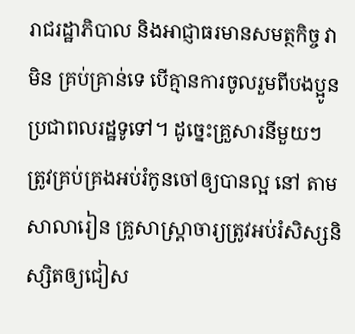រាជរដ្ឋាភិបាល និងអាជ្ញាធរមានសមត្ថកិច្ច វាមិន គ្រប់គ្រាន់ទេ បើគ្មានការចូលរួមពីបងប្អូនប្រជាពលរដ្ឋទូទៅ។ ដូច្នេះគ្រួសារនីមួយៗ ត្រូវគ្រប់គ្រងអប់រំកូនចៅឲ្យបានល្អ នៅ តាមសាលារៀន គ្រូសាស្ត្រាចារ្យត្រូវអប់រំសិស្សនិស្សិតឲ្យជៀស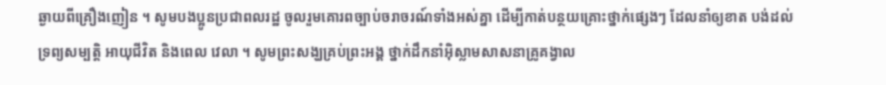ឆ្ងាយពីគ្រឿងញៀន ។ សូមបងប្អូនប្រជាពលរដ្ឋ ចូលរួមគោរពច្បាប់ចរាចរណ៍ទាំងអស់គ្នា ដើម្បីកាត់បន្ថយគ្រោះថ្នាក់ផ្សេងៗ ដែលនាំឲ្យខាត បង់ដល់ទ្រព្យសម្បត្តិ អាយុជីវិត និងពេល វេលា ។ សូមព្រះសង្ឃគ្រប់ព្រះអង្គ ថ្នាក់ដឹកនាំអ៊ិស្លាមសាសនាគ្រូគង្វាល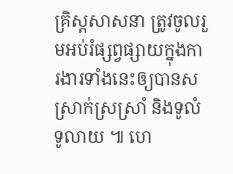គ្រិស្តសាសនា ត្រូវចូលរួមអប់រំផ្សព្វផ្សាយក្នុងការងារទាំងនេះឲ្យបានសស្រាក់ស្រស្រាំ និងទូលំ ទូលាយ ៕ ហេ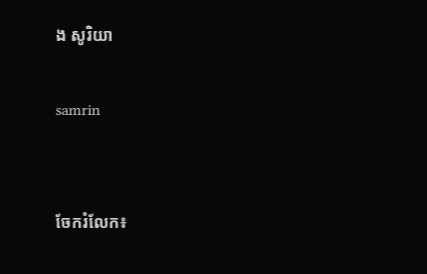ង សូរិយា

samrin


ចែករំលែក៖